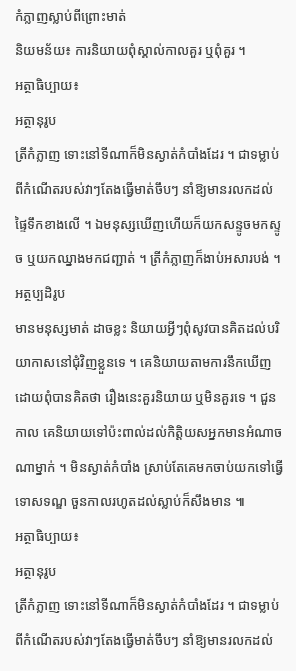កំភ្លាញស្លាប់ពីព្រោះមាត់
និយមន័យ៖ ការនិយាយពុំស្គាល់កាលគួរ ឬពុំគួរ ។
អត្ថាធិប្បាយ៖
អត្ថានុរូប
ត្រីកំភ្លាញ ទោះនៅទីណាក៏មិនស្ងាត់កំបាំងដែរ ។ ជាទម្លាប់ពីកំណើតរបស់វាៗតែងធ្វើមាត់ចឹបៗ នាំឱ្យមានរលកដល់ផ្ទៃទឹកខាងលើ ។ ឯមនុស្សឃើញហើយក៏យកសន្ទូចមកស្ទូច ឬយកឈ្នាងមកជញ្ជាត់ ។ ត្រីកំភ្លាញក៏ងាប់អសារបង់ ។
អត្ថប្បដិរូប
មានមនុស្សមាត់ ដាចខ្លះ និយាយអ្វីៗពុំសូវបានគិតដល់បរិយាកាសនៅជុំវិញខ្លួនទេ ។ គេនិយាយតាមការនឹកឃើញ ដោយពុំបានគិតថា រឿងនេះគួរនិយាយ ឬមិនគួរទេ ។ ជួនកាល គេនិយាយទៅប៉ះពាល់ដល់កិត្តិយសអ្នកមានអំណាចណាម្នាក់ ។ មិនស្ងាត់កំបាំង ស្រាប់តែគេមកចាប់យកទៅធ្វើទោសទណ្ឌ ចួនកាលរហូតដល់ស្លាប់ក៏សឹងមាន ៕
អត្ថាធិប្បាយ៖
អត្ថានុរូប
ត្រីកំភ្លាញ ទោះនៅទីណាក៏មិនស្ងាត់កំបាំងដែរ ។ ជាទម្លាប់ពីកំណើតរបស់វាៗតែងធ្វើមាត់ចឹបៗ នាំឱ្យមានរលកដល់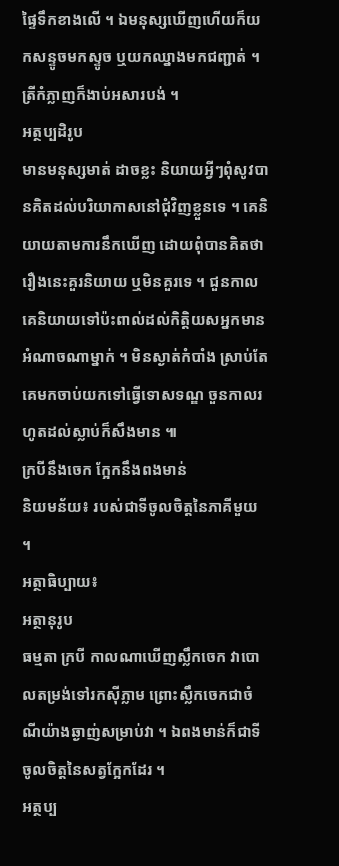ផ្ទៃទឹកខាងលើ ។ ឯមនុស្សឃើញហើយក៏យកសន្ទូចមកស្ទូច ឬយកឈ្នាងមកជញ្ជាត់ ។ ត្រីកំភ្លាញក៏ងាប់អសារបង់ ។
អត្ថប្បដិរូប
មានមនុស្សមាត់ ដាចខ្លះ និយាយអ្វីៗពុំសូវបានគិតដល់បរិយាកាសនៅជុំវិញខ្លួនទេ ។ គេនិយាយតាមការនឹកឃើញ ដោយពុំបានគិតថា រឿងនេះគួរនិយាយ ឬមិនគួរទេ ។ ជួនកាល គេនិយាយទៅប៉ះពាល់ដល់កិត្តិយសអ្នកមានអំណាចណាម្នាក់ ។ មិនស្ងាត់កំបាំង ស្រាប់តែគេមកចាប់យកទៅធ្វើទោសទណ្ឌ ចួនកាលរហូតដល់ស្លាប់ក៏សឹងមាន ៕
ក្របីនឹងចេក ក្អែកនឹងពងមាន់
និយមន័យ៖ របស់ជាទីចូលចិត្តនៃភាគីមួយ ។
អត្ថាធិប្បាយ៖
អត្ថានុរូប
ធម្មតា ក្របី កាលណាឃើញស្លឹកចេក វាបោលតម្រង់ទៅរកស៊ីភ្លាម ព្រោះស្លឹកចេកជាចំណីយ៉ាងឆ្ងាញ់សម្រាប់វា ។ ឯពងមាន់ក៏ជាទីចូលចិត្តនៃសត្វក្អែកដែរ ។
អត្ថប្ប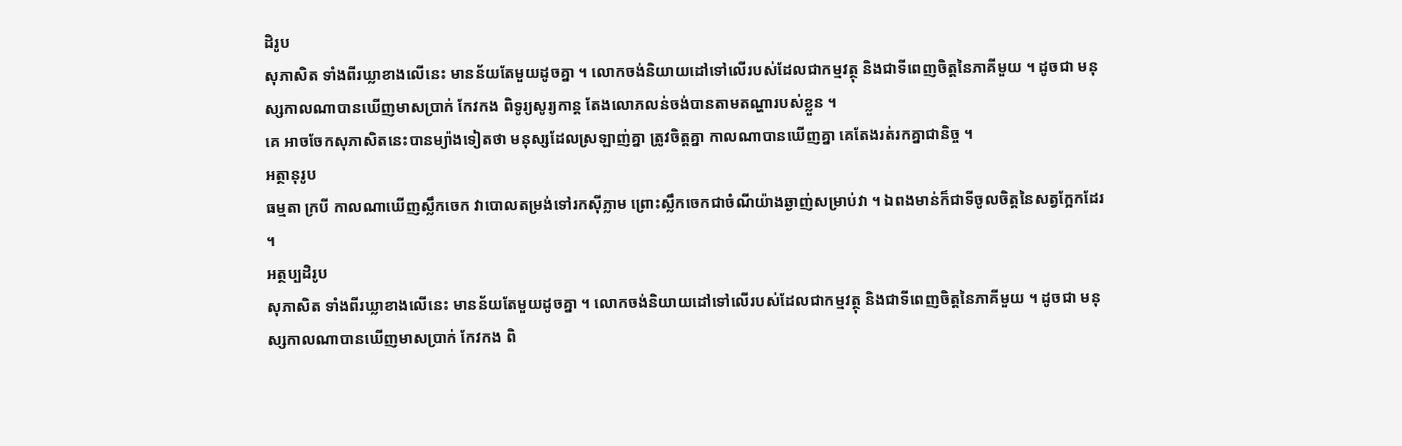ដិរូប
សុភាសិត ទាំងពីរឃ្លាខាងលើនេះ មានន័យតែមួយដូចគ្នា ។ លោកចង់និយាយដៅទៅលើរបស់ដែលជាកម្មវត្ថុ និងជាទីពេញចិត្តនៃភាគីមួយ ។ ដូចជា មនុស្សកាលណាបានឃើញមាសប្រាក់ កែវកង ពិទូរ្យសូរ្យកាន្ត តែងលោភលន់ចង់បានតាមតណ្ហារបស់ខ្លួន ។
គេ អាចចែកសុភាសិតនេះបានម្យ៉ាងទៀតថា មនុស្សដែលស្រឡាញ់គ្នា ត្រូវចិត្តគ្នា កាលណាបានឃើញគ្នា គេតែងរត់រកគ្នាជានិច្ច ។
អត្ថានុរូប
ធម្មតា ក្របី កាលណាឃើញស្លឹកចេក វាបោលតម្រង់ទៅរកស៊ីភ្លាម ព្រោះស្លឹកចេកជាចំណីយ៉ាងឆ្ងាញ់សម្រាប់វា ។ ឯពងមាន់ក៏ជាទីចូលចិត្តនៃសត្វក្អែកដែរ ។
អត្ថប្បដិរូប
សុភាសិត ទាំងពីរឃ្លាខាងលើនេះ មានន័យតែមួយដូចគ្នា ។ លោកចង់និយាយដៅទៅលើរបស់ដែលជាកម្មវត្ថុ និងជាទីពេញចិត្តនៃភាគីមួយ ។ ដូចជា មនុស្សកាលណាបានឃើញមាសប្រាក់ កែវកង ពិ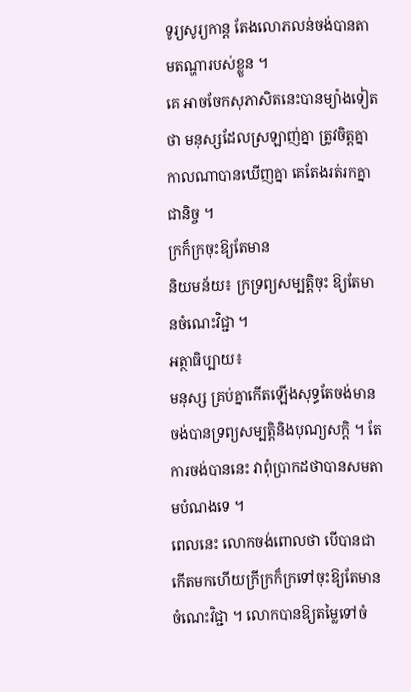ទូរ្យសូរ្យកាន្ត តែងលោភលន់ចង់បានតាមតណ្ហារបស់ខ្លួន ។
គេ អាចចែកសុភាសិតនេះបានម្យ៉ាងទៀតថា មនុស្សដែលស្រឡាញ់គ្នា ត្រូវចិត្តគ្នា កាលណាបានឃើញគ្នា គេតែងរត់រកគ្នាជានិច្ច ។
ក្រក៏ក្រចុះឱ្យតែមាន
និយមន័យ៖ ក្រទ្រព្យសម្បត្តិចុះ ឱ្យតែមានចំណេះវិជ្ជា ។
អត្ថាធិប្បាយ៖
មនុស្ស គ្រប់គ្នាកើតឡើងសុទ្ធតែចង់មាន ចង់បានទ្រព្យសម្បត្តិនិងបុណ្យសក្តិ ។ តែការចង់បាននេះ វាពុំប្រាកដថាបានសមតាមបំណងទេ ។
ពេលនេះ លោកចង់ពោលថា បើបានជាកើតមកហើយក្រីក្រក៏ក្រទៅចុះឱ្យតែមានចំណេះវិជ្ជា ។ លោកបានឱ្យតម្លៃទៅចំ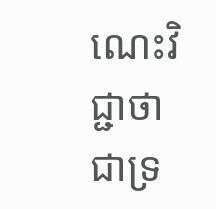ណេះវិជ្ជាថា ជាទ្រ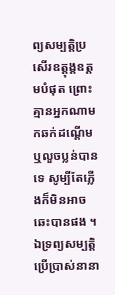ព្យសម្បត្តិប្រសើរឧត្ដុង្គឧត្ដមបំផុត ព្រោះគ្មានអ្នកណាមកឆក់ដណ្ដើម ឬលួចប្លន់បានទេ សូម្បីតែភ្លើងក៏មិនអាចឆេះបានផង ។ ឯទ្រព្យសម្បត្តិប្រើប្រាស់នានា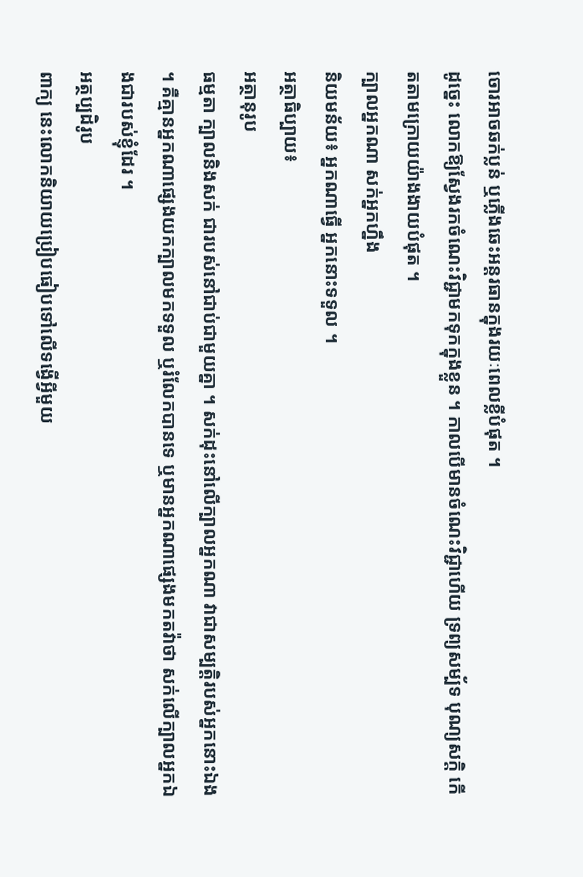ចោរអាចឆក់ប្លន់ ឬភ្លើងឆេះអន្ដរធានក្នុងរយៈពេលខ្លីបំផុត ។
ដូច្នេះ លោកឱ្យស្វែងរកចំណេះវិជ្ជាមកទុកក្នុងខ្លួន ។ កាលបើមានចំណេះវិជ្ជាហើយ ទ្រព្យសម្ប័ទ បុណ្យសក្តិ កើតតាមក្រោយយ៉ាងងាយបំផុត ។
ក្បាលអ្នកណា សក់អ្នកហ្នឹង
និយមន័យ៖ អ្នកណាធ្វើ អ្នកនោះទទួល ។
អត្ថាធិប្បាយ៖
អត្ថានុរូប
ធម្មតា ក្បាលនិងសក់ ជារបស់នៅជាប់ជាមួយគ្នា ។ សក់ដុះនៅលើក្បាលអ្នកណា វាជាសម្បត្តិរបស់អ្នកនោះឯង ។ គឺគ្មានអ្នកណាផ្សេងយកក្បាលមកទទួល ឬរំលែកបានទេ ឬមានអ្នកណាផ្សេងមកតវ៉ាថា សក់លើក្បាលអ្នកឯងជារបស់ខ្ញុំដែរ ។
អត្ថប្បដិរូប
ពាក្យ នេះលោកនិយាយប្រៀបធៀបទៅលើទង្វើអ្វីមួយ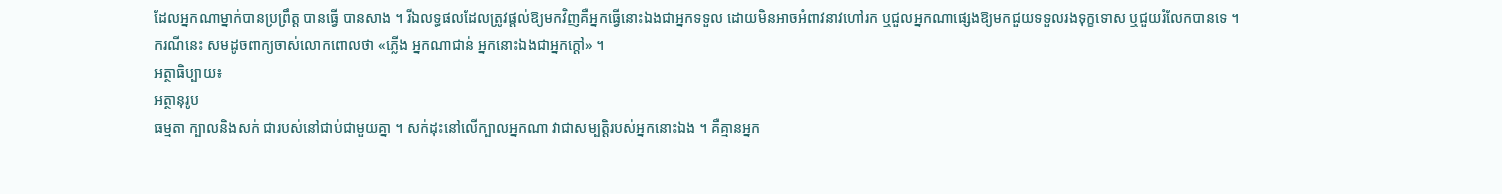ដែលអ្នកណាម្នាក់បានប្រព្រឹត្ត បានធ្វើ បានសាង ។ រីឯលទ្ធផលដែលត្រូវផ្ដល់ឱ្យមកវិញគឺអ្នកធ្វើនោះឯងជាអ្នកទទួល ដោយមិនអាចអំពាវនាវហៅរក ឬជួលអ្នកណាផ្សេងឱ្យមកជួយទទួលរងទុក្ខទោស ឬជួយរំលែកបានទេ ។
ករណីនេះ សមដូចពាក្យចាស់លោកពោលថា «ភ្លើង អ្នកណាជាន់ អ្នកនោះឯងជាអ្នកក្ដៅ» ។
អត្ថាធិប្បាយ៖
អត្ថានុរូប
ធម្មតា ក្បាលនិងសក់ ជារបស់នៅជាប់ជាមួយគ្នា ។ សក់ដុះនៅលើក្បាលអ្នកណា វាជាសម្បត្តិរបស់អ្នកនោះឯង ។ គឺគ្មានអ្នក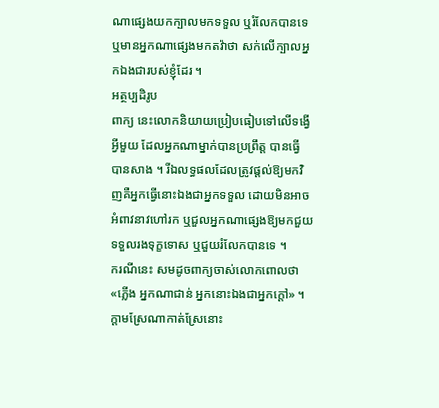ណាផ្សេងយកក្បាលមកទទួល ឬរំលែកបានទេ ឬមានអ្នកណាផ្សេងមកតវ៉ាថា សក់លើក្បាលអ្នកឯងជារបស់ខ្ញុំដែរ ។
អត្ថប្បដិរូប
ពាក្យ នេះលោកនិយាយប្រៀបធៀបទៅលើទង្វើអ្វីមួយ ដែលអ្នកណាម្នាក់បានប្រព្រឹត្ត បានធ្វើ បានសាង ។ រីឯលទ្ធផលដែលត្រូវផ្ដល់ឱ្យមកវិញគឺអ្នកធ្វើនោះឯងជាអ្នកទទួល ដោយមិនអាចអំពាវនាវហៅរក ឬជួលអ្នកណាផ្សេងឱ្យមកជួយទទួលរងទុក្ខទោស ឬជួយរំលែកបានទេ ។
ករណីនេះ សមដូចពាក្យចាស់លោកពោលថា «ភ្លើង អ្នកណាជាន់ អ្នកនោះឯងជាអ្នកក្ដៅ» ។
ក្ដាមស្រែណាកាត់ស្រែនោះ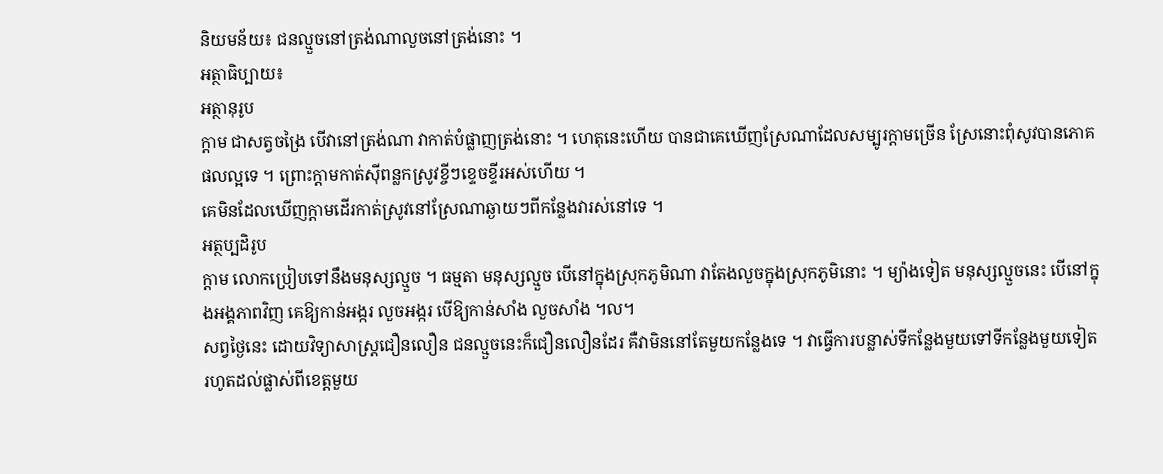និយមន័យ៖ ជនល្មួចនៅត្រង់ណាលួចនៅត្រង់នោះ ។
អត្ថាធិប្បាយ៖
អត្ថានុរូប
ក្ដាម ជាសត្វចង្រៃ បើវានៅត្រង់ណា វាកាត់បំផ្លាញត្រង់នោះ ។ ហេតុនេះហើយ បានជាគេឃើញស្រែណាដែលសម្បូរក្ដាមច្រើន ស្រែនោះពុំសូវបានភោគផលល្អទេ ។ ព្រោះក្ដាមកាត់ស៊ីពន្លកស្រូវខ្ចីៗខ្ទេចខ្ទីរអស់ហើយ ។
គេមិនដែលឃើញក្ដាមដើរកាត់ស្រូវនៅស្រែណាឆ្ងាយៗពីកន្លែងវារស់នៅទេ ។
អត្ថប្បដិរូប
ក្ដាម លោកប្រៀបទៅនឹងមនុស្សល្មួច ។ ធម្មតា មនុស្សល្មួច បើនៅក្នុងស្រុកភូមិណា វាតែងលួចក្នុងស្រុកភូមិនោះ ។ ម្យ៉ាងទៀត មនុស្សល្មួចនេះ បើនៅក្នុងអង្គភាពវិញ គេឱ្យកាន់អង្ករ លួចអង្ករ បើឱ្យកាន់សាំង លួចសាំង ។ល។
សព្វថ្ងៃនេះ ដោយវិទ្យាសាស្ត្រជឿនលឿន ជនល្មួចនេះក៏ជឿនលឿនដែរ គឺវាមិននៅតែមួយកន្លែងទេ ។ វាធ្វើការបន្លាស់ទីកន្លែងមួយទៅទីកន្លែងមួយទៀត រហូតដល់ផ្លាស់ពីខេត្តមួយ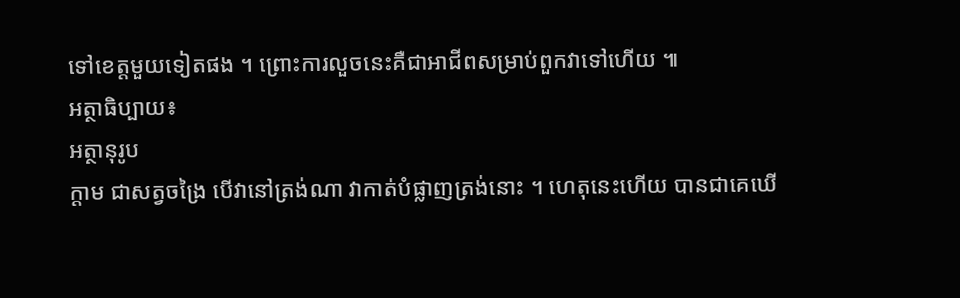ទៅខេត្តមួយទៀតផង ។ ព្រោះការលួចនេះគឺជាអាជីពសម្រាប់ពួកវាទៅហើយ ៕
អត្ថាធិប្បាយ៖
អត្ថានុរូប
ក្ដាម ជាសត្វចង្រៃ បើវានៅត្រង់ណា វាកាត់បំផ្លាញត្រង់នោះ ។ ហេតុនេះហើយ បានជាគេឃើ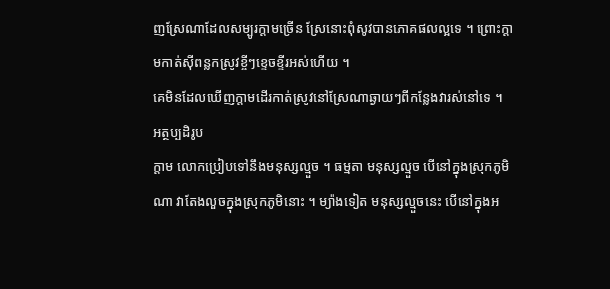ញស្រែណាដែលសម្បូរក្ដាមច្រើន ស្រែនោះពុំសូវបានភោគផលល្អទេ ។ ព្រោះក្ដាមកាត់ស៊ីពន្លកស្រូវខ្ចីៗខ្ទេចខ្ទីរអស់ហើយ ។
គេមិនដែលឃើញក្ដាមដើរកាត់ស្រូវនៅស្រែណាឆ្ងាយៗពីកន្លែងវារស់នៅទេ ។
អត្ថប្បដិរូប
ក្ដាម លោកប្រៀបទៅនឹងមនុស្សល្មួច ។ ធម្មតា មនុស្សល្មួច បើនៅក្នុងស្រុកភូមិណា វាតែងលួចក្នុងស្រុកភូមិនោះ ។ ម្យ៉ាងទៀត មនុស្សល្មួចនេះ បើនៅក្នុងអ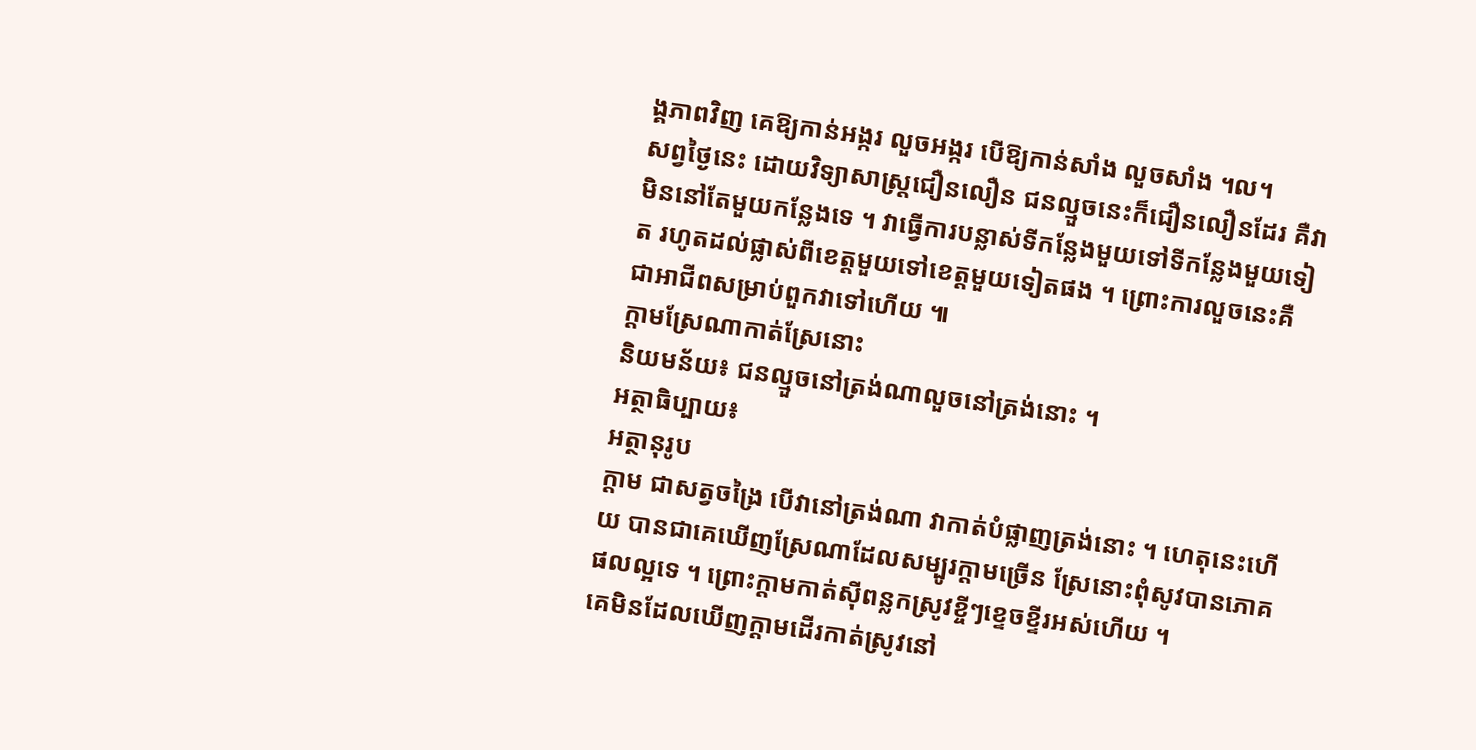ង្គភាពវិញ គេឱ្យកាន់អង្ករ លួចអង្ករ បើឱ្យកាន់សាំង លួចសាំង ។ល។
សព្វថ្ងៃនេះ ដោយវិទ្យាសាស្ត្រជឿនលឿន ជនល្មួចនេះក៏ជឿនលឿនដែរ គឺវាមិននៅតែមួយកន្លែងទេ ។ វាធ្វើការបន្លាស់ទីកន្លែងមួយទៅទីកន្លែងមួយទៀត រហូតដល់ផ្លាស់ពីខេត្តមួយទៅខេត្តមួយទៀតផង ។ ព្រោះការលួចនេះគឺជាអាជីពសម្រាប់ពួកវាទៅហើយ ៕
ក្ដាមស្រែណាកាត់ស្រែនោះ
និយមន័យ៖ ជនល្មួចនៅត្រង់ណាលួចនៅត្រង់នោះ ។
អត្ថាធិប្បាយ៖
អត្ថានុរូប
ក្ដាម ជាសត្វចង្រៃ បើវានៅត្រង់ណា វាកាត់បំផ្លាញត្រង់នោះ ។ ហេតុនេះហើយ បានជាគេឃើញស្រែណាដែលសម្បូរក្ដាមច្រើន ស្រែនោះពុំសូវបានភោគផលល្អទេ ។ ព្រោះក្ដាមកាត់ស៊ីពន្លកស្រូវខ្ចីៗខ្ទេចខ្ទីរអស់ហើយ ។
គេមិនដែលឃើញក្ដាមដើរកាត់ស្រូវនៅ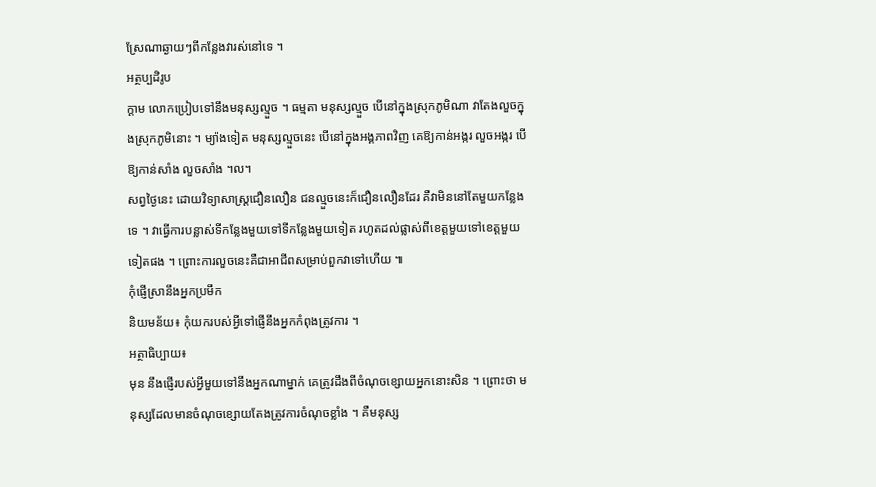ស្រែណាឆ្ងាយៗពីកន្លែងវារស់នៅទេ ។
អត្ថប្បដិរូប
ក្ដាម លោកប្រៀបទៅនឹងមនុស្សល្មួច ។ ធម្មតា មនុស្សល្មួច បើនៅក្នុងស្រុកភូមិណា វាតែងលួចក្នុងស្រុកភូមិនោះ ។ ម្យ៉ាងទៀត មនុស្សល្មួចនេះ បើនៅក្នុងអង្គភាពវិញ គេឱ្យកាន់អង្ករ លួចអង្ករ បើឱ្យកាន់សាំង លួចសាំង ។ល។
សព្វថ្ងៃនេះ ដោយវិទ្យាសាស្ត្រជឿនលឿន ជនល្មួចនេះក៏ជឿនលឿនដែរ គឺវាមិននៅតែមួយកន្លែងទេ ។ វាធ្វើការបន្លាស់ទីកន្លែងមួយទៅទីកន្លែងមួយទៀត រហូតដល់ផ្លាស់ពីខេត្តមួយទៅខេត្តមួយទៀតផង ។ ព្រោះការលួចនេះគឺជាអាជីពសម្រាប់ពួកវាទៅហើយ ៕
កុំផ្ញើស្រានឹងអ្នកប្រមឹក
និយមន័យ៖ កុំយករបស់អ្វីទៅផ្ញើនឹងអ្នកកំពុងត្រូវការ ។
អត្ថាធិប្បាយ៖
មុន នឹងផ្ញើរបស់អ្វីមួយទៅនឹងអ្នកណាម្នាក់ គេត្រូវដឹងពីចំណុចខ្សោយអ្នកនោះសិន ។ ព្រោះថា មនុស្សដែលមានចំណុចខ្សោយតែងត្រូវការចំណុចខ្លាំង ។ គឺមនុស្ស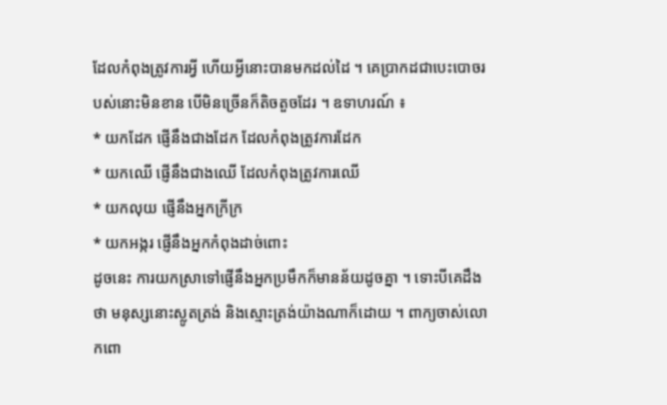ដែលកំពុងត្រូវការអ្វី ហើយអ្វីនោះបានមកដល់ដៃ ។ គេប្រាកដជាបេះបោចរបស់នោះមិនខាន បើមិនច្រើនក៏តិចតួចដែរ ។ ឧទាហរណ៍ ៖
* យកដែក ផ្ញើនឹងជាងដែក ដែលកំពុងត្រូវការដែក
* យកឈើ ផ្ញើនឹងជាងឈើ ដែលកំពុងត្រូវការឈើ
* យកលុយ ផ្ញើនឹងអ្នកក្រីក្រ
* យកអង្ករ ផ្ញើនឹងអ្នកកំពុងដាច់ពោះ
ដូចនេះ ការយកស្រាទៅផ្ញើនឹងអ្នកប្រមឹកក៏មានន័យដូចគ្នា ។ ទោះបីគេដឹងថា មនុស្សនោះស្លូតត្រង់ និងស្មោះត្រង់យ៉ាងណាក៏ដោយ ។ ពាក្យចាស់លោកពោ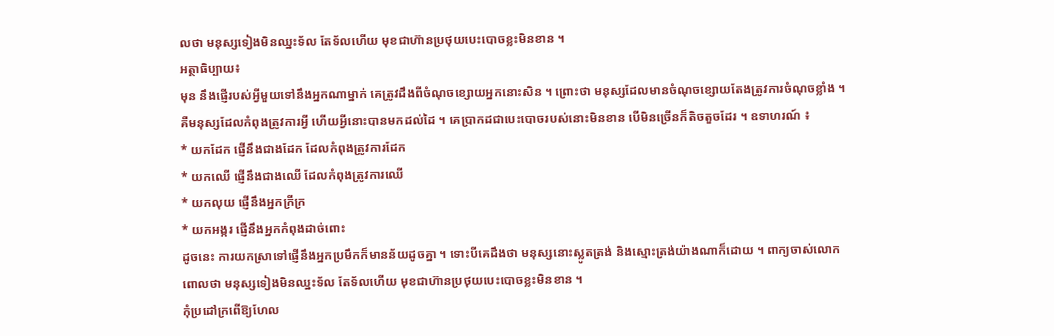លថា មនុស្សទៀងមិនឈ្នះទ័ល តែទ័លហើយ មុខជាហ៊ានប្រថុយបេះបោចខ្លះមិនខាន ។
អត្ថាធិប្បាយ៖
មុន នឹងផ្ញើរបស់អ្វីមួយទៅនឹងអ្នកណាម្នាក់ គេត្រូវដឹងពីចំណុចខ្សោយអ្នកនោះសិន ។ ព្រោះថា មនុស្សដែលមានចំណុចខ្សោយតែងត្រូវការចំណុចខ្លាំង ។ គឺមនុស្សដែលកំពុងត្រូវការអ្វី ហើយអ្វីនោះបានមកដល់ដៃ ។ គេប្រាកដជាបេះបោចរបស់នោះមិនខាន បើមិនច្រើនក៏តិចតួចដែរ ។ ឧទាហរណ៍ ៖
* យកដែក ផ្ញើនឹងជាងដែក ដែលកំពុងត្រូវការដែក
* យកឈើ ផ្ញើនឹងជាងឈើ ដែលកំពុងត្រូវការឈើ
* យកលុយ ផ្ញើនឹងអ្នកក្រីក្រ
* យកអង្ករ ផ្ញើនឹងអ្នកកំពុងដាច់ពោះ
ដូចនេះ ការយកស្រាទៅផ្ញើនឹងអ្នកប្រមឹកក៏មានន័យដូចគ្នា ។ ទោះបីគេដឹងថា មនុស្សនោះស្លូតត្រង់ និងស្មោះត្រង់យ៉ាងណាក៏ដោយ ។ ពាក្យចាស់លោកពោលថា មនុស្សទៀងមិនឈ្នះទ័ល តែទ័លហើយ មុខជាហ៊ានប្រថុយបេះបោចខ្លះមិនខាន ។
កុំប្រដៅក្រពើឱ្យហែល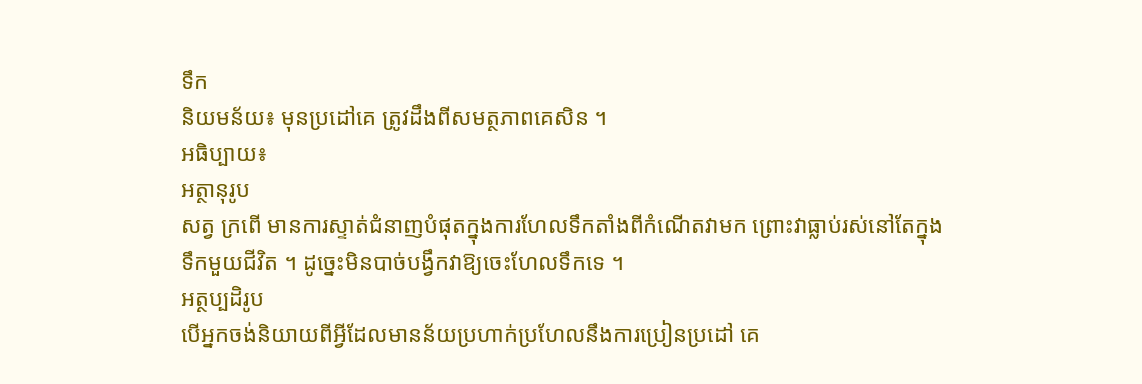ទឹក
និយមន័យ៖ មុនប្រដៅគេ ត្រូវដឹងពីសមត្ថភាពគេសិន ។
អធិប្បាយ៖
អត្ថានុរូប
សត្វ ក្រពើ មានការស្ទាត់ជំនាញបំផុតក្នុងការហែលទឹកតាំងពីកំណើតវាមក ព្រោះវាធ្លាប់រស់នៅតែក្នុងទឹកមួយជីវិត ។ ដូច្នេះមិនបាច់បង្វឹកវាឱ្យចេះហែលទឹកទេ ។
អត្ថប្បដិរូប
បើអ្នកចង់និយាយពីអ្វីដែលមានន័យប្រហាក់ប្រហែលនឹងការប្រៀនប្រដៅ គេ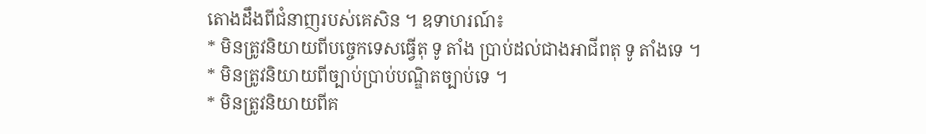តោងដឹងពីជំនាញរបស់គេសិន ។ ឧទាហរណ៍៖
* មិនត្រូវនិយាយពីបច្ចេកទេសធ្វើតុ ទូ តាំង ប្រាប់ដល់ជាងអាជីពតុ ទូ តាំងទេ ។
* មិនត្រូវនិយាយពីច្បាប់ប្រាប់បណ្ឌិតច្បាប់ទេ ។
* មិនត្រូវនិយាយពីគ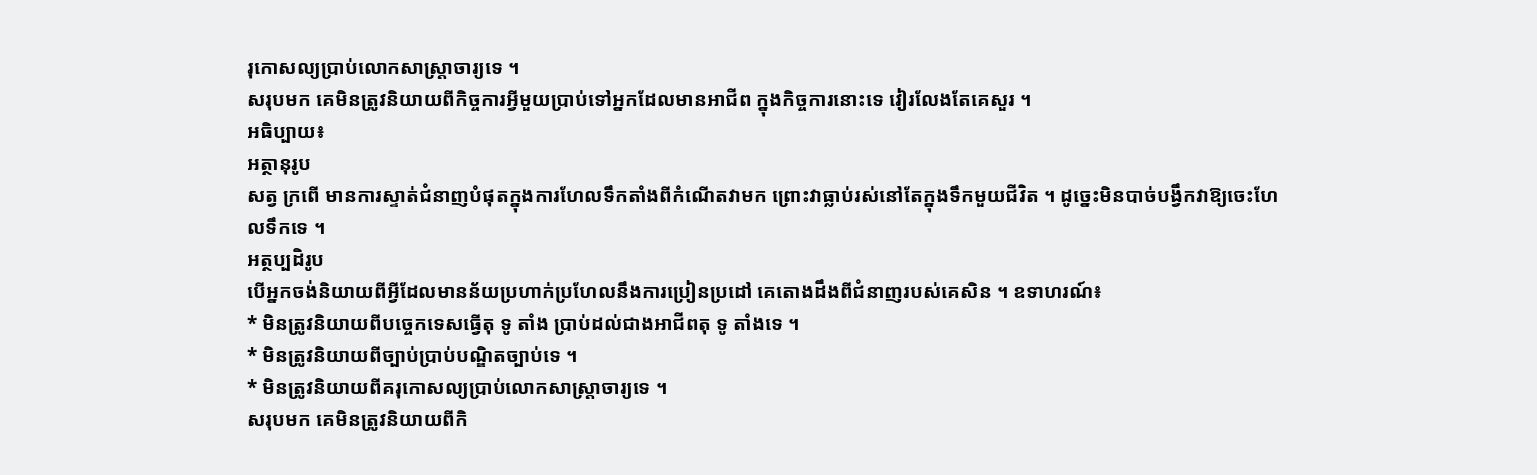រុកោសល្យប្រាប់លោកសាស្ត្រាចារ្យទេ ។
សរុបមក គេមិនត្រូវនិយាយពីកិច្ចការអ្វីមួយប្រាប់ទៅអ្នកដែលមានអាជីព ក្នុងកិច្ចការនោះទេ វៀរលែងតែគេសួរ ។
អធិប្បាយ៖
អត្ថានុរូប
សត្វ ក្រពើ មានការស្ទាត់ជំនាញបំផុតក្នុងការហែលទឹកតាំងពីកំណើតវាមក ព្រោះវាធ្លាប់រស់នៅតែក្នុងទឹកមួយជីវិត ។ ដូច្នេះមិនបាច់បង្វឹកវាឱ្យចេះហែលទឹកទេ ។
អត្ថប្បដិរូប
បើអ្នកចង់និយាយពីអ្វីដែលមានន័យប្រហាក់ប្រហែលនឹងការប្រៀនប្រដៅ គេតោងដឹងពីជំនាញរបស់គេសិន ។ ឧទាហរណ៍៖
* មិនត្រូវនិយាយពីបច្ចេកទេសធ្វើតុ ទូ តាំង ប្រាប់ដល់ជាងអាជីពតុ ទូ តាំងទេ ។
* មិនត្រូវនិយាយពីច្បាប់ប្រាប់បណ្ឌិតច្បាប់ទេ ។
* មិនត្រូវនិយាយពីគរុកោសល្យប្រាប់លោកសាស្ត្រាចារ្យទេ ។
សរុបមក គេមិនត្រូវនិយាយពីកិ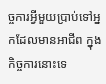ច្ចការអ្វីមួយប្រាប់ទៅអ្នកដែលមានអាជីព ក្នុងកិច្ចការនោះទេ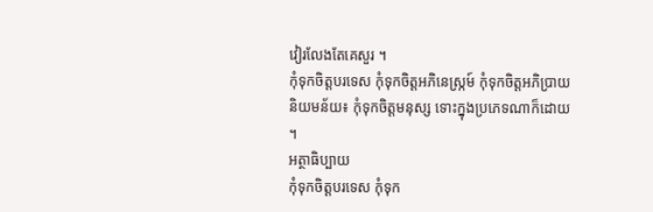វៀរលែងតែគេសួរ ។
កុំទុកចិត្តបរទេស កុំទុកចិត្តអភិនេស្ក្រម៍ កុំទុកចិត្តអភិប្រាយ
និយមន័យ៖ កុំទុកចិត្តមនុស្ស ទោះក្នុងប្រភេទណាក៏ដោយ ។
អត្ថាធិប្បាយ
កុំទុកចិត្តបរទេស កុំទុក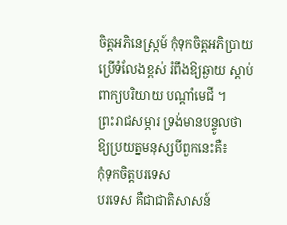ចិត្តអភិនេស្រ្កម៍ កុំទុកចិត្តអភិប្រាយ ប្រើទំលែងខ្ពស់ រំពឹងឱ្យឆ្ងាយ ស្ដាប់ពាក្យបរិយាយ បណ្តាំមេជី ។
ព្រះរាជសម្ភារ ទ្រង់មានបន្ទូលថា ឱ្យប្រយត្នមនុស្សបីពួកនេះគឺ៖
កុំទុកចិត្តបរទេស
បរទេស គឺជាជាតិសាសន៍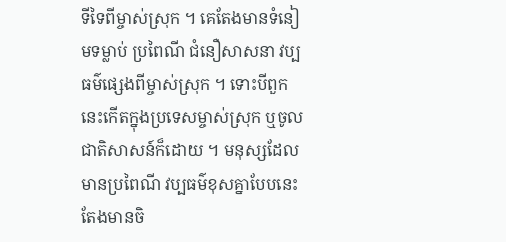ទីទៃពីម្ចាស់ស្រុក ។ គេតែងមានទំនៀមទម្លាប់ ប្រពៃណី ជំនឿសាសនា វប្បធម៌ផ្សេងពីម្ចាស់ស្រុក ។ ទោះបីពួកនេះកើតក្នុងប្រទេសម្ចាស់ស្រុក ឬចូលជាតិសាសន៍ក៏ដោយ ។ មនុស្សដែលមានប្រពៃណី វប្បធម៌ខុសគ្នាបែបនេះ តែងមានចិ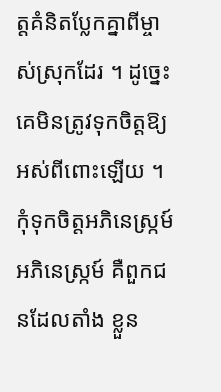ត្តគំនិតប្លែកគ្នាពីម្ចាស់ស្រុកដែរ ។ ដូច្នេះ គេមិនត្រូវទុកចិត្តឱ្យអស់ពីពោះឡើយ ។
កុំទុកចិត្តអភិនេស្ក្រម៍
អភិនេស្ក្រម៍ គឺពួកជនដែលតាំង ខ្លួន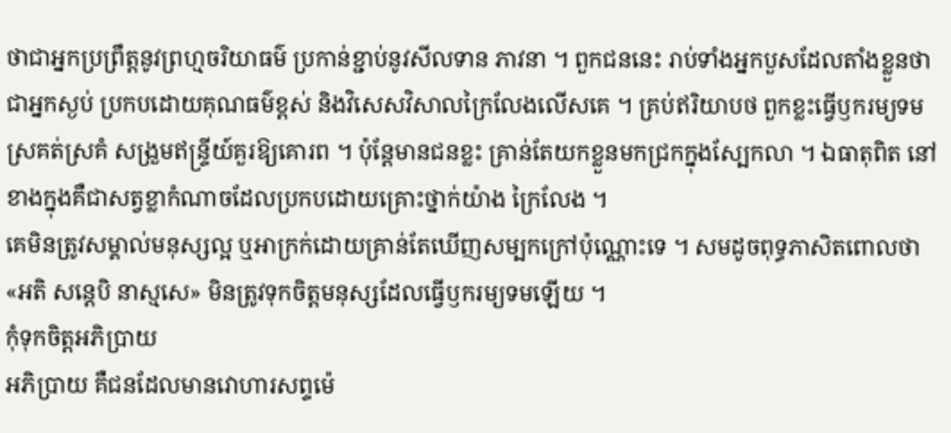ថាជាអ្នកប្រព្រឹត្តនូវព្រហ្មចរិយាធម៌ ប្រកាន់ខ្ជាប់នូវសីលទាន ភាវនា ។ ពួកជននេះ រាប់ទាំងអ្នកបួសដែលតាំងខ្លួនថាជាអ្នកស្ងប់ ប្រកបដោយគុណធម៌ខ្ពស់ និងវិសេសវិសាលក្រៃលែងលើសគេ ។ គ្រប់ឥរិយាបថ ពួកខ្លះធ្វើឫករម្យទម ស្រគត់ស្រគំ សង្រួមឥន្ទ្រីយ៍គួរឱ្យគោរព ។ ប៉ុន្តែមានជនខ្លះ គ្រាន់តែយកខ្លួនមកជ្រកក្នុងស្បែកលា ។ ឯធាតុពិត នៅខាងក្នុងគឺជាសត្វខ្លាកំណាចដែលប្រកបដោយគ្រោះថ្នាក់យ៉ាង ក្រៃលែង ។
គេមិនត្រូវសម្គាល់មនុស្សល្អ ឬអាក្រក់ដោយគ្រាន់តែឃើញសម្បកក្រៅប៉ុណ្ណោះទេ ។ សមដូចពុទ្ធភាសិតពោលថា «អតិ សន្តេបិ នាស្មសេ» មិនត្រូវទុកចិត្តមនុស្សដែលធ្វើឫករម្យទមឡើយ ។
កុំទុកចិត្តអភិប្រាយ
អភិប្រាយ គឺជនដែលមានវោហារសព្ទម៉េ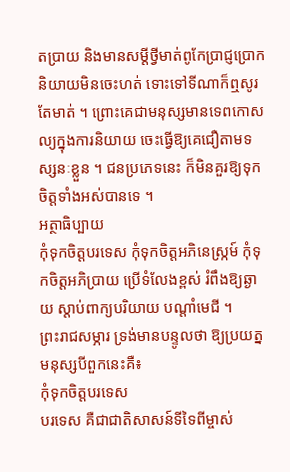តប្រាយ និងមានសម្ដីថ្វីមាត់ពូកែប្រាជ្ញប្រោក និយាយមិនចេះហត់ ទោះទៅទីណាក៏ឮសូរតែមាត់ ។ ព្រោះគេជាមនុស្សមានទេពកោសល្យក្នុងការនិយាយ ចេះធ្វើឱ្យគេជឿតាមទស្សនៈខ្លួន ។ ជនប្រភេទនេះ ក៏មិនគួរឱ្យទុកចិត្តទាំងអស់បានទេ ។
អត្ថាធិប្បាយ
កុំទុកចិត្តបរទេស កុំទុកចិត្តអភិនេស្រ្កម៍ កុំទុកចិត្តអភិប្រាយ ប្រើទំលែងខ្ពស់ រំពឹងឱ្យឆ្ងាយ ស្ដាប់ពាក្យបរិយាយ បណ្តាំមេជី ។
ព្រះរាជសម្ភារ ទ្រង់មានបន្ទូលថា ឱ្យប្រយត្នមនុស្សបីពួកនេះគឺ៖
កុំទុកចិត្តបរទេស
បរទេស គឺជាជាតិសាសន៍ទីទៃពីម្ចាស់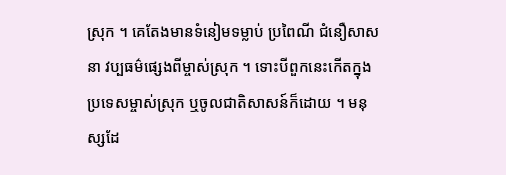ស្រុក ។ គេតែងមានទំនៀមទម្លាប់ ប្រពៃណី ជំនឿសាសនា វប្បធម៌ផ្សេងពីម្ចាស់ស្រុក ។ ទោះបីពួកនេះកើតក្នុងប្រទេសម្ចាស់ស្រុក ឬចូលជាតិសាសន៍ក៏ដោយ ។ មនុស្សដែ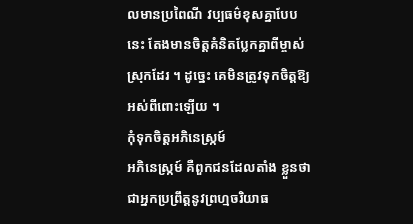លមានប្រពៃណី វប្បធម៌ខុសគ្នាបែបនេះ តែងមានចិត្តគំនិតប្លែកគ្នាពីម្ចាស់ស្រុកដែរ ។ ដូច្នេះ គេមិនត្រូវទុកចិត្តឱ្យអស់ពីពោះឡើយ ។
កុំទុកចិត្តអភិនេស្ក្រម៍
អភិនេស្ក្រម៍ គឺពួកជនដែលតាំង ខ្លួនថាជាអ្នកប្រព្រឹត្តនូវព្រហ្មចរិយាធ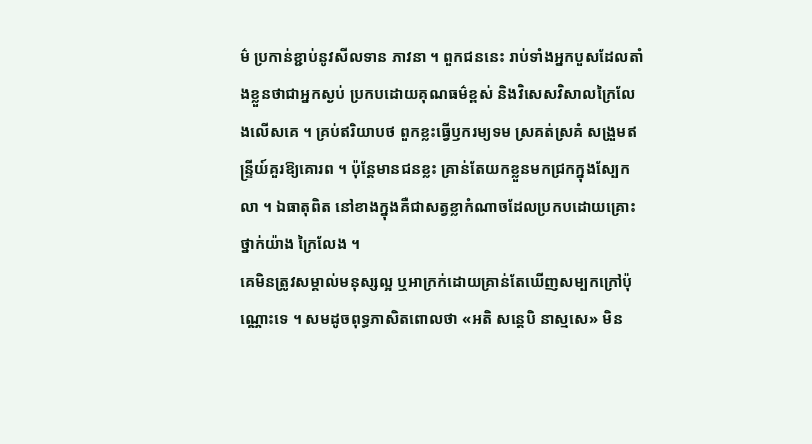ម៌ ប្រកាន់ខ្ជាប់នូវសីលទាន ភាវនា ។ ពួកជននេះ រាប់ទាំងអ្នកបួសដែលតាំងខ្លួនថាជាអ្នកស្ងប់ ប្រកបដោយគុណធម៌ខ្ពស់ និងវិសេសវិសាលក្រៃលែងលើសគេ ។ គ្រប់ឥរិយាបថ ពួកខ្លះធ្វើឫករម្យទម ស្រគត់ស្រគំ សង្រួមឥន្ទ្រីយ៍គួរឱ្យគោរព ។ ប៉ុន្តែមានជនខ្លះ គ្រាន់តែយកខ្លួនមកជ្រកក្នុងស្បែកលា ។ ឯធាតុពិត នៅខាងក្នុងគឺជាសត្វខ្លាកំណាចដែលប្រកបដោយគ្រោះថ្នាក់យ៉ាង ក្រៃលែង ។
គេមិនត្រូវសម្គាល់មនុស្សល្អ ឬអាក្រក់ដោយគ្រាន់តែឃើញសម្បកក្រៅប៉ុណ្ណោះទេ ។ សមដូចពុទ្ធភាសិតពោលថា «អតិ សន្តេបិ នាស្មសេ» មិន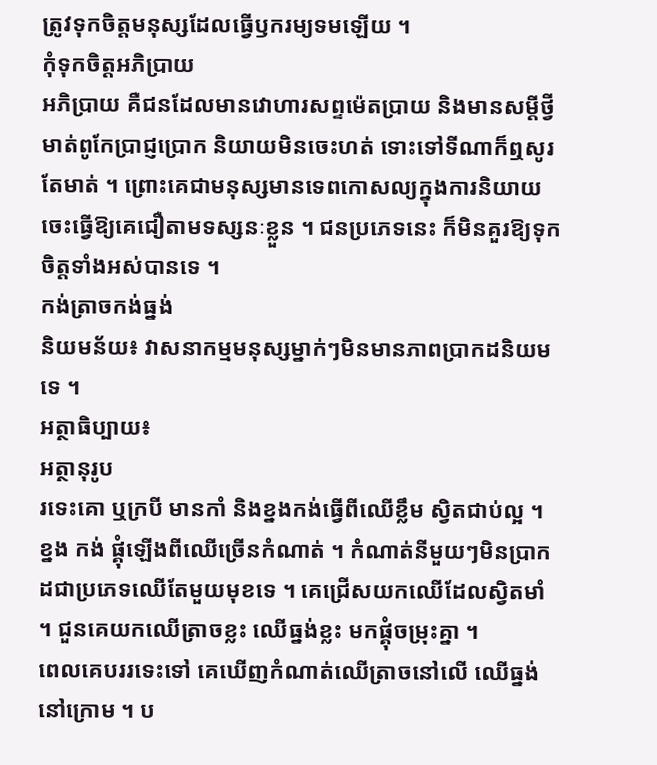ត្រូវទុកចិត្តមនុស្សដែលធ្វើឫករម្យទមឡើយ ។
កុំទុកចិត្តអភិប្រាយ
អភិប្រាយ គឺជនដែលមានវោហារសព្ទម៉េតប្រាយ និងមានសម្ដីថ្វីមាត់ពូកែប្រាជ្ញប្រោក និយាយមិនចេះហត់ ទោះទៅទីណាក៏ឮសូរតែមាត់ ។ ព្រោះគេជាមនុស្សមានទេពកោសល្យក្នុងការនិយាយ ចេះធ្វើឱ្យគេជឿតាមទស្សនៈខ្លួន ។ ជនប្រភេទនេះ ក៏មិនគួរឱ្យទុកចិត្តទាំងអស់បានទេ ។
កង់ត្រាចកង់ធ្នង់
និយមន័យ៖ វាសនាកម្មមនុស្សម្នាក់ៗមិនមានភាពប្រាកដនិយមទេ ។
អត្ថាធិប្បាយ៖
អត្ថានុរូប
រទេះគោ ឬក្របី មានកាំ និងខ្នងកង់ធ្វើពីឈើខ្លឹម ស្វិតជាប់ល្អ ។
ខ្នង កង់ ផ្គុំឡើងពីឈើច្រើនកំណាត់ ។ កំណាត់នីមួយៗមិនប្រាកដជាប្រភេទឈើតែមួយមុខទេ ។ គេជ្រើសយកឈើដែលស្វិតមាំ ។ ជួនគេយកឈើត្រាចខ្លះ ឈើធ្នង់ខ្លះ មកផ្គុំចម្រុះគ្នា ។
ពេលគេបររទេះទៅ គេឃើញកំណាត់ឈើត្រាចនៅលើ ឈើធ្នង់នៅក្រោម ។ ប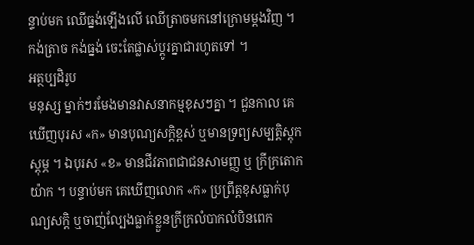ន្ទាប់មក ឈើធ្នង់ឡើងលើ ឈើត្រាចមកនៅក្រោមម្ដងវិញ ។ កង់ត្រាច កង់ធ្នង់ ចេះតែផ្លាស់ប្ដូរគ្នាជារហូតទៅ ។
អត្ថប្បដិរូប
មនុស្ស ម្នាក់ៗរមែងមានវាសនាកម្មខុសៗគ្នា ។ ជួនកាល គេឃើញបុរស «ក» មានបុណ្យសក្តិខ្ពស់ ឬមានទ្រព្យសម្បត្តិស្ដុកស្ដុម្ភ ។ ឯបុរស «ខ» មានជីវភាពជាជនសាមញ្ញ ឬ ក្រីក្រតោកយ៉ាក ។ បន្ទាប់មក គេឃើញលោក «ក» ប្រព្រឹត្តខុសធ្លាក់បុណ្យសក្តិ ឬចាញ់ល្បែងធ្លាក់ខ្លួនក្រីក្រលំបាកលំបិនពេក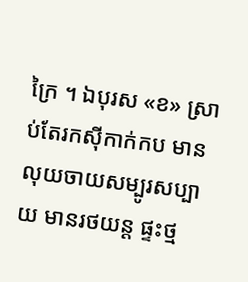ក្រៃ ។ ឯបុរស «ខ» ស្រាប់តែរកស៊ីកាក់កប មានលុយចាយសម្បូរសប្បាយ មានរថយន្ត ផ្ទះថ្ម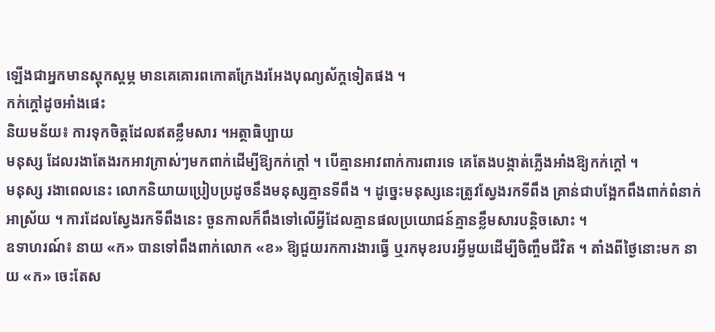ឡើងជាអ្នកមានស្ដុកស្ដម្ភ មានគេគោរពកោតក្រែងរអែងបុណ្យស័ក្តទៀតផង ។
កក់ក្ដៅដូចអាំងផេះ
និយមន័យ៖ ការទុកចិត្តដែលឥតខ្លឹមសារ ។អត្ថាធិប្បាយ
មនុស្ស ដែលរងាតែងរកអាវក្រាស់ៗមកពាក់ដើម្បីឱ្យកក់ក្ដៅ ។ បើគ្មានអាវពាក់ការពារទេ គេតែងបង្កាត់ភ្លើងអាំងឱ្យកក់ក្ដៅ ។
មនុស្ស រងាពេលនេះ លោកនិយាយប្រៀបប្រដូចនឹងមនុស្សគ្មានទីពឹង ។ ដូច្នេះមនុស្សនេះត្រូវស្វែងរកទីពឹង គ្រាន់ជាបង្អែកពឹងពាក់ពំនាក់អាស្រ័យ ។ ការដែលស្វែងរកទីពឹងនេះ ចួនកាលក៏ពឹងទៅលើអ្វីដែលគ្មានផលប្រយោជន៍គ្មានខ្លឹមសារបន្តិចសោះ ។
ឧទាហរណ៍៖ នាយ «ក» បានទៅពឹងពាក់លោក «ខ» ឱ្យជួយរកការងារធ្វើ ឬរកមុខរបរអ្វីមួយដើម្បីចិញ្ចឹមជីវិត ។ តាំងពីថ្ងៃនោះមក នាយ «ក» ចេះតែស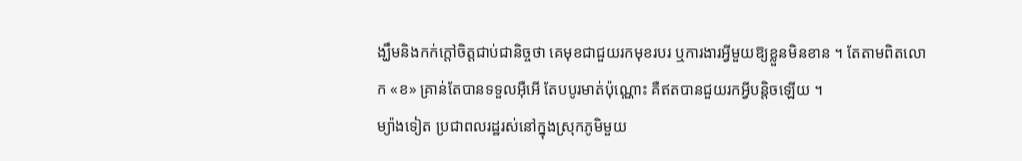ង្ឃឹមនិងកក់ក្ដៅចិត្តជាប់ជានិច្ចថា គេមុខជាជួយរកមុខរបរ ឬការងារអ្វីមួយឱ្យខ្លួនមិនខាន ។ តែតាមពិតលោក «ខ» គ្រាន់តែបានទទួលអ៊ឺអើ តែបបូរមាត់ប៉ុណ្ណោះ គឺឥតបានជួយរកអ្វីបន្តិចឡើយ ។
ម្យ៉ាងទៀត ប្រជាពលរដ្ឋរស់នៅក្នុងស្រុកភូមិមួយ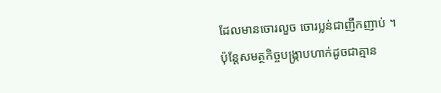ដែលមានចោរលួច ចោរប្លន់ជាញឹកញាប់ ។ ប៉ុន្តែសមត្ថកិច្ចបង្ក្រាបហាក់ដូចជាគ្មាន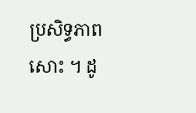ប្រសិទ្ធភាពសោះ ។ ដូ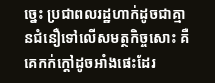ច្នេះ ប្រជាពលរដ្ឋហាក់ដូចជាគ្មានជំនឿទៅលើសមត្ថកិច្ចសោះ គឺគេកក់ក្ដៅដូចអាំងផេះដែរ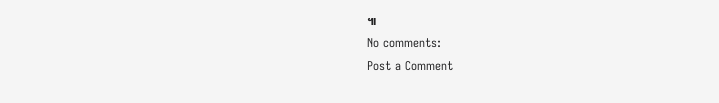៕
No comments:
Post a Comment